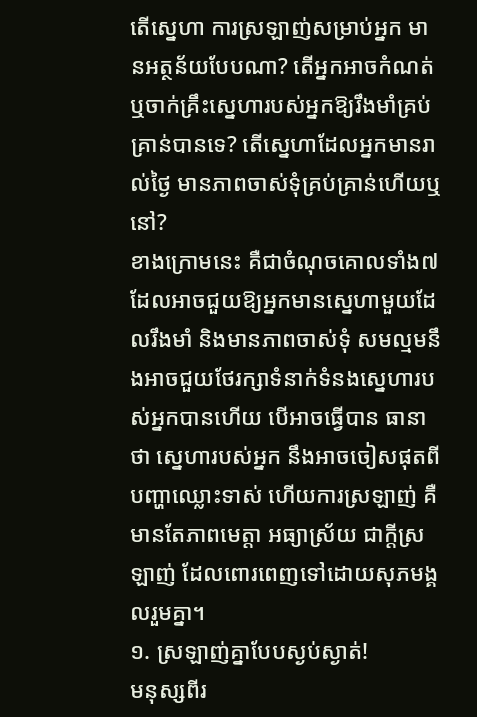តើស្នេហា ការស្រឡាញ់សម្រាប់អ្នក មានអត្ថន័យបែបណា? តើអ្នកអាចកំណត់ ឬចាក់គ្រឹះស្នេហារបស់អ្នកឱ្យរឹងមាំគ្រប់គ្រាន់បានទេ? តើស្នេហាដែលអ្នកមានរាល់ថ្ងៃ មានភាពចាស់ទុំគ្រប់គ្រាន់ហើយឬនៅ?
ខាងក្រោមនេះ គឺជាចំណុចគោលទាំង៧ ដែលអាចជួយឱ្យអ្នកមានស្នេហាមួយដែលរឹងមាំ និងមានភាពចាស់ទុំ សមល្មមនឹងអាចជួយថែរក្សាទំនាក់ទំនងស្នេហារបស់អ្នកបានហើយ បើអាចធ្វើបាន ធានាថា ស្នេហារបស់អ្នក នឹងអាចចៀសផុតពីបញ្ហាឈ្លោះទាស់ ហើយការស្រឡាញ់ គឺមានតែភាពមេត្តា អធ្យាស្រ័យ ជាក្ដីស្រឡាញ់ ដែលពោរពេញទៅដោយសុភមង្គលរួមគ្នា។
១. ស្រឡាញ់គ្នាបែបស្ងប់ស្ងាត់!
មនុស្សពីរ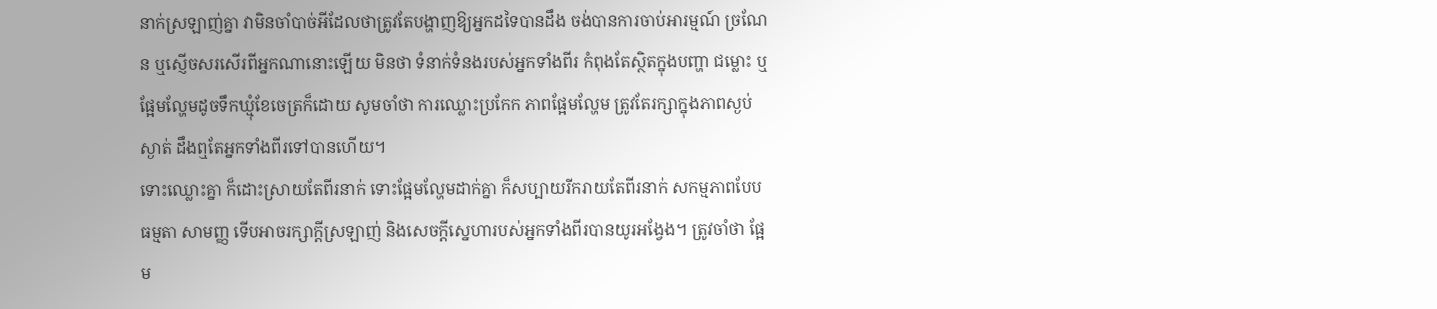នាក់ស្រឡាញ់គ្នា វាមិនចាំបាច់អីដែលថាត្រូវតែបង្ហាញឱ្យអ្នកដទៃបានដឹង ចង់បានការចាប់អារម្មណ៍ ច្រណែន ឬស្ញើចសរសើរពីអ្នកណានោះឡើយ មិនថា ទំនាក់ទំនងរបស់អ្នកទាំងពីរ កំពុងតែស្ថិតក្នុងបញ្ហា ជម្លោះ ឬផ្អែមល្ហែមដូចទឹកឃ្មុំខែចេត្រក៏ដោយ សូមចាំថា ការឈ្លោះប្រកែក ភាពផ្អែមល្ហែម ត្រូវតែរក្សាក្នុងភាពស្ងប់ស្ងាត់ ដឹងឮតែអ្នកទាំងពីរទៅបានហើយ។
ទោះឈ្លោះគ្នា ក៏ដោះស្រាយតែពីរនាក់ ទោះផ្អែមល្ហែមដាក់គ្នា ក៏សប្បាយរីករាយតែពីរនាក់ សកម្មភាពបែបធម្មតា សាមញ្ញ ទើបអាចរក្សាក្ដីស្រឡាញ់ និងសេចក្ដីស្នេហារបស់អ្នកទាំងពីរបានយូរអង្វែង។ ត្រូវចាំថា ផ្អែម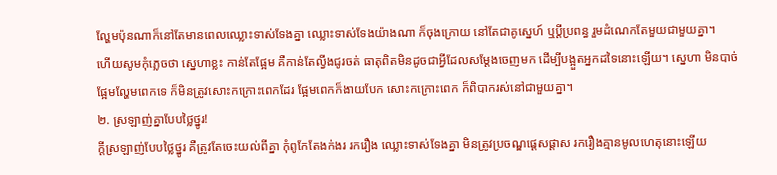ល្ហែមប៉ុនណាក៏នៅតែមានពេលឈ្លោះទាស់ទែងគ្នា ឈ្លោះទាស់ទែងយ៉ាងណា ក៏ចុងក្រោយ នៅតែជាគូស្នេហ៍ ឬប្ដីប្រពន្ធ រួមដំណេកតែមួយជាមួយគ្នា។
ហើយសូមកុំភ្លេចថា ស្នេហាខ្លះ កាន់តែផ្អែម គឺកាន់តែល្វីងជូរចត់ ធាតុពិតមិនដូចជាអ្វីដែលសម្ដែងចេញមក ដើម្បីបង្អួតអ្នកដទៃនោះឡើយ។ ស្នេហា មិនបាច់ផ្អែមល្ហែមពេកទេ ក៏មិនត្រូវសោះកក្រោះពេកដែរ ផ្អែមពេកក៏ងាយបែក សោះកក្រោះពេក ក៏ពិបាករស់នៅជាមួយគ្នា។
២. ស្រឡាញ់គ្នាបែបថ្លៃថ្នូរ!
ក្ដីស្រឡាញ់បែបថ្លៃថ្នូរ គឺត្រូវតែចេះយល់ពីគ្នា កុំពូកែតែងក់ងរ រករឿង ឈ្លោះទាស់ទែងគ្នា មិនត្រូវប្រចណ្ឌផ្ដេសផ្ដាស រករឿងគ្មានមូលហេតុនោះឡើយ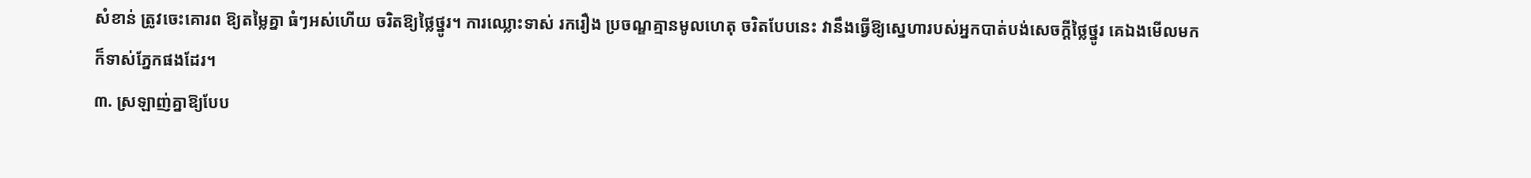សំខាន់ ត្រូវចេះគោរព ឱ្យតម្លៃគ្នា ធំៗអស់ហើយ ចរិតឱ្យថ្លៃថ្នូរ។ ការឈ្លោះទាស់ រករឿង ប្រចណ្ឌគ្មានមូលហេតុ ចរិតបែបនេះ វានឹងធ្វើឱ្យស្នេហារបស់អ្នកបាត់បង់សេចក្ដីថ្លៃថ្នូរ គេឯងមើលមក ក៏ទាស់ភ្នែកផងដែរ។
៣. ស្រឡាញ់គ្នាឱ្យបែប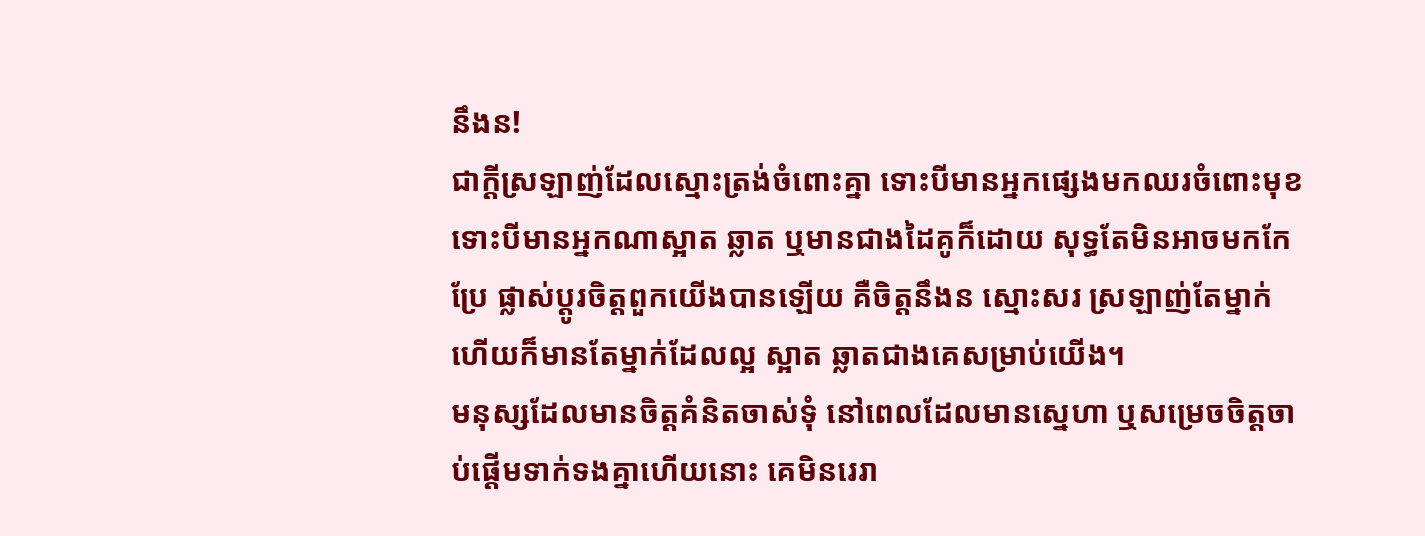នឹងន!
ជាក្ដីស្រឡាញ់ដែលស្មោះត្រង់ចំពោះគ្នា ទោះបីមានអ្នកផ្សេងមកឈរចំពោះមុខ ទោះបីមានអ្នកណាស្អាត ឆ្លាត ឬមានជាងដៃគូក៏ដោយ សុទ្ធតែមិនអាចមកកែប្រែ ផ្លាស់ប្ដូរចិត្តពួកយើងបានឡើយ គឺចិត្តនឹងន ស្មោះសរ ស្រឡាញ់តែម្នាក់ ហើយក៏មានតែម្នាក់ដែលល្អ ស្អាត ឆ្លាតជាងគេសម្រាប់យើង។
មនុស្សដែលមានចិត្តគំនិតចាស់ទុំ នៅពេលដែលមានស្នេហា ឬសម្រេចចិត្តចាប់ផ្ដើមទាក់ទងគ្នាហើយនោះ គេមិនរេរា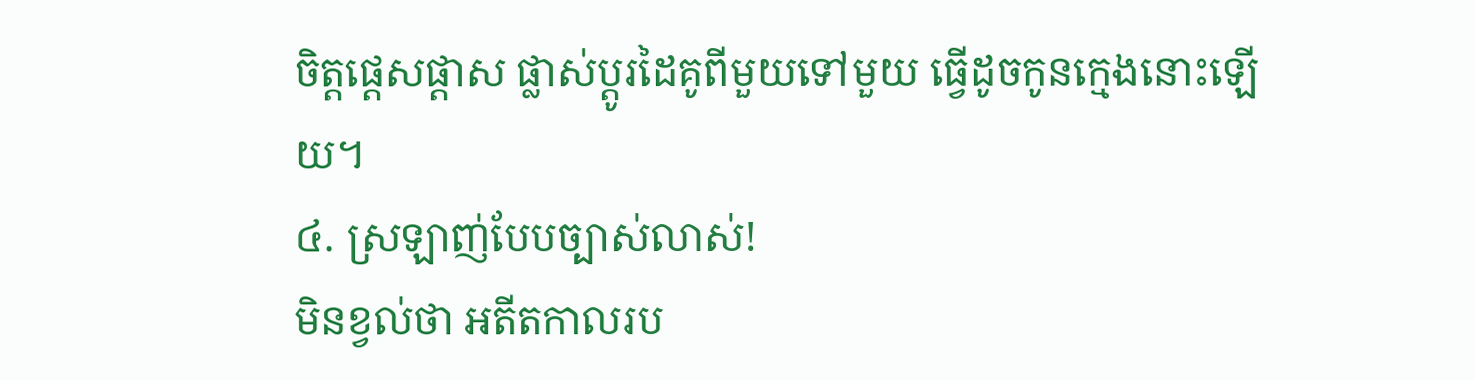ចិត្តផ្ដេសផ្ដាស ផ្លាស់ប្ដូរដៃគូពីមួយទៅមួយ ធ្វើដូចកូនក្មេងនោះឡើយ។
៤. ស្រឡាញ់បែបច្បាស់លាស់!
មិនខ្វល់ថា អតីតកាលរប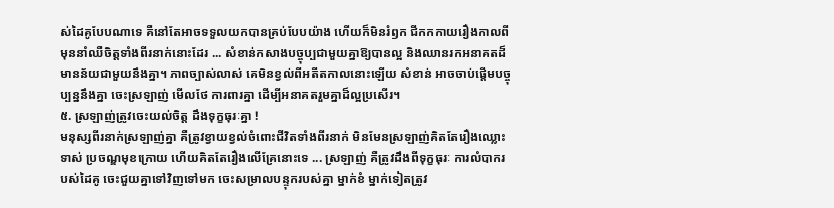ស់ដៃគូបែបណាទេ គឺនៅតែអាចទទួលយកបានគ្រប់បែបយ៉ាង ហើយក៏មិនរំឭក ជីកកកាយរឿងកាលពីមុននាំឈឺចិត្តទាំងពីរនាក់នោះដែរ ... សំខាន់កសាងបច្ចុប្បជាមួយគ្នាឱ្យបានល្អ និងឈានរកអនាគតដ៏មានន័យជាមួយនឹងគ្នា។ ភាពច្បាស់លាស់ គេមិនខ្វល់ពីអតីតកាលនោះឡើយ សំខាន់ អាចចាប់ផ្ដើមបច្ចុប្បន្ននឹងគ្នា ចេះស្រឡាញ់ មើលថែ ការពារគ្នា ដើម្បីអនាគតរួមគ្នាដ៏ល្អប្រសើរ។
៥. ស្រឡាញ់ត្រូវចេះយល់ចិត្ត ដឹងទុក្ខធុរៈគ្នា !
មនុស្សពីរនាក់ស្រឡាញ់គ្នា គឺត្រូវខ្វាយខ្វល់ចំពោះជីវិតទាំងពីរនាក់ មិនមែនស្រឡាញ់គិតតែរឿងឈ្លោះទាស់ ប្រចណ្ឌមុខក្រោយ ហើយគិតតែរឿងលើគ្រែនោះទេ ... ស្រឡាញ់ គឺត្រូវដឹងពីទុក្ខធុរៈ ការលំបាករបស់ដៃគូ ចេះជួយគ្នាទៅវិញទៅមក ចេះសម្រាលបន្ទុករបស់គ្នា ម្នាក់ខំ ម្នាក់ទៀតត្រូវ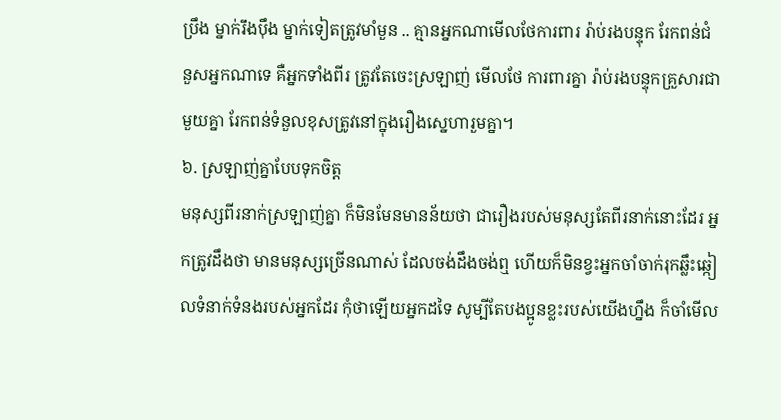ប្រឹង ម្នាក់រឹងប៉ឹង ម្នាក់ទៀតត្រូវមាំមួន .. គ្មានអ្នកណាមើលថែការពារ រ៉ាប់រងបន្ទុក រែកពន់ជំនួសអ្នកណាទេ គឺអ្នកទាំងពីរ ត្រូវតែចេះស្រឡាញ់ មើលថែ ការពារគ្នា រ៉ាប់រងបន្ទុកគ្រួសារជាមួយគ្នា រែកពន់ទំនួលខុសត្រូវនៅក្នុងរឿងស្នេហារួមគ្នា។
៦. ស្រឡាញ់គ្នាបែបទុកចិត្ត
មនុស្សពីរនាក់ស្រឡាញ់គ្នា ក៏មិនមែនមានន័យថា ជារឿងរបស់មនុស្សតែពីរនាក់នោះដែរ អ្នកត្រូវដឹងថា មានមនុស្សច្រើនណាស់ ដែលចង់ដឹងចង់ឮ ហើយក៏មិនខ្វះអ្នកចាំចាក់រុកឆ្លឹះឆ្កៀលទំនាក់ទំនងរបស់អ្នកដែរ កុំថាឡើយអ្នកដទៃ សូម្បីតែបងប្អូនខ្លះរបស់យើងហ្នឹង ក៏ចាំមើល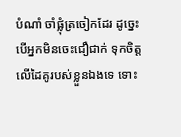បំណាំ ចាំផ្លុំត្រចៀកដែរ ដូច្នេះ បើអ្នកមិនចេះជឿជាក់ ទុកចិត្ត លើដៃគូរបស់ខ្លួនឯងទេ ទោះ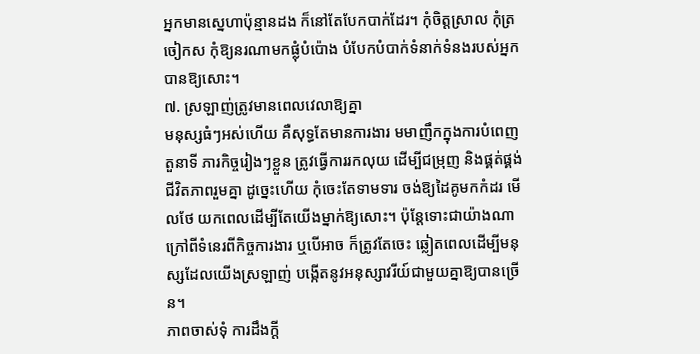អ្នកមានស្នេហាប៉ុន្មានដង ក៏នៅតែបែកបាក់ដែរ។ កុំចិត្តស្រាល កុំត្រចៀកស កុំឱ្យនរណាមកផ្លុំបំប៉ោង បំបែកបំបាក់ទំនាក់ទំនងរបស់អ្នកបានឱ្យសោះ។
៧. ស្រឡាញ់ត្រូវមានពេលវេលាឱ្យគ្នា
មនុស្សធំៗអស់ហើយ គឺសុទ្ធតែមានការងារ មមាញឹកក្នុងការបំពេញតួនាទី ភារកិច្ចរៀងៗខ្លួន ត្រូវធ្វើការរកលុយ ដើម្បីជម្រុញ និងផ្គត់ផ្គង់ជីវិតភាពរួមគ្នា ដូច្នេះហើយ កុំចេះតែទាមទារ ចង់ឱ្យដៃគូមកកំដរ មើលថែ យកពេលដើម្បីតែយើងម្នាក់ឱ្យសោះ។ ប៉ុន្តែទោះជាយ៉ាងណា ក្រៅពីទំនេរពីកិច្ចការងារ ឬបើអាច ក៏ត្រូវតែចេះ ឆ្លៀតពេលដើម្បីមនុស្សដែលយើងស្រឡាញ់ បង្កើតនូវអនុស្សាវរីយ៍ជាមួយគ្នាឱ្យបានច្រើន។
ភាពចាស់ទុំ ការដឹងក្ដី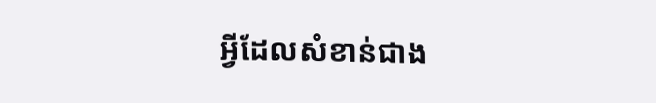អ្វីដែលសំខាន់ជាង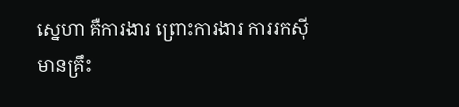ស្នេហា គឺការងារ ព្រោះការងារ ការរកស៊ីមានគ្រឹះ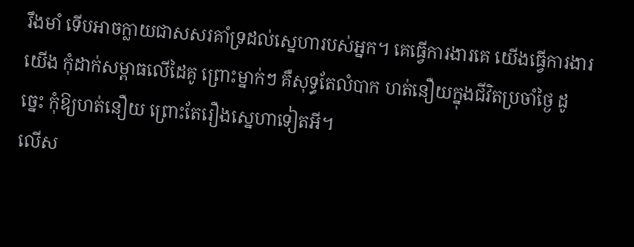រឹងមាំ ទើបអាចក្លាយជាសសរគាំទ្រដល់ស្នេហារបស់អ្នក។ គេធ្វើការងារគេ យើងធ្វើការងារយើង កុំដាក់សម្ពាធលើដៃគូ ព្រោះម្នាក់ៗ គឺសុទ្ធតែលំបាក ហត់នឿយក្នុងជីវិតប្រចាំថ្ងៃ ដូច្នេះ កុំឱ្យហត់នឿយ ព្រោះតែរឿងស្នេហាទៀតអី។
លើស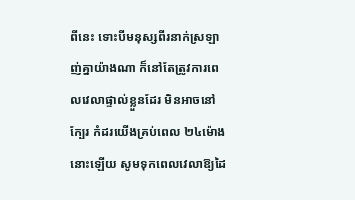ពីនេះ ទោះបីមនុស្សពីរនាក់ស្រឡាញ់គ្នាយ៉ាងណា ក៏នៅតែត្រូវការពេលវេលាផ្ទាល់ខ្លួនដែរ មិនអាចនៅក្បែរ កំដរយើងគ្រប់ពេល ២៤ម៉ោងនោះឡើយ សូមទុកពេលវេលាឱ្យដៃ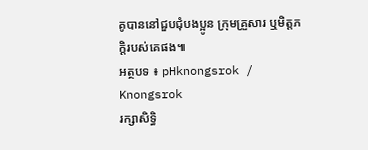គូបាននៅជួបជុំបងប្អូន ក្រុមគ្រួសារ ឬមិត្តភក្តិរបស់គេផង៕
អត្ថបទ ៖ pHknongsrok / Knongsrok
រក្សាសិទ្ធិ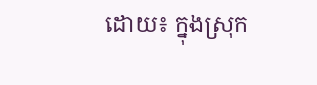ដោយ៖ ក្នុងស្រុក